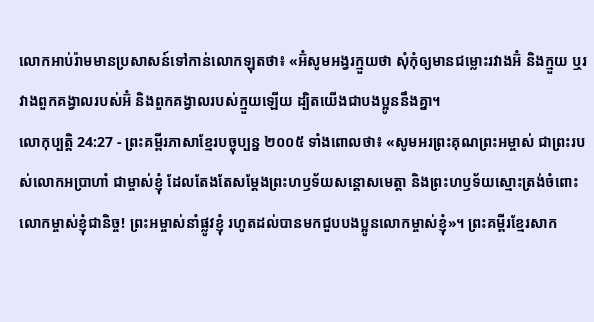លោកអាប់រ៉ាមមានប្រសាសន៍ទៅកាន់លោកឡុតថា៖ «អ៊ំសូមអង្វរក្មួយថា សុំកុំឲ្យមានជម្លោះរវាងអ៊ំ និងក្មួយ ឬរវាងពួកគង្វាលរបស់អ៊ំ និងពួកគង្វាលរបស់ក្មួយឡើយ ដ្បិតយើងជាបងប្អូននឹងគ្នា។
លោកុប្បត្តិ 24:27 - ព្រះគម្ពីរភាសាខ្មែរបច្ចុប្បន្ន ២០០៥ ទាំងពោលថា៖ «សូមអរព្រះគុណព្រះអម្ចាស់ ជាព្រះរបស់លោកអប្រាហាំ ជាម្ចាស់ខ្ញុំ ដែលតែងតែសម្តែងព្រះហឫទ័យសន្តោសមេត្តា និងព្រះហឫទ័យស្មោះត្រង់ចំពោះលោកម្ចាស់ខ្ញុំជានិច្ច! ព្រះអម្ចាស់នាំផ្លូវខ្ញុំ រហូតដល់បានមកជួបបងប្អូនលោកម្ចាស់ខ្ញុំ»។ ព្រះគម្ពីរខ្មែរសាក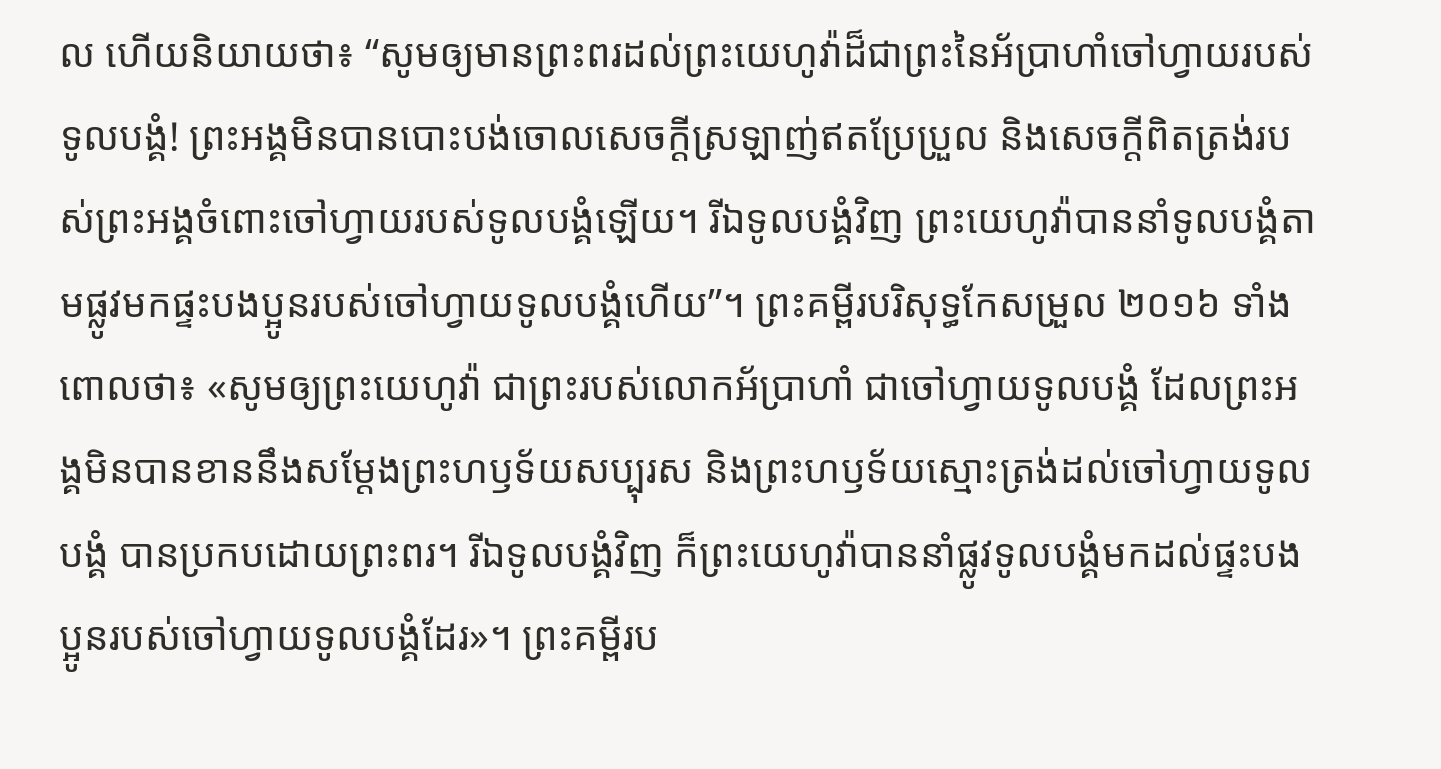ល ហើយនិយាយថា៖ “សូមឲ្យមានព្រះពរដល់ព្រះយេហូវ៉ាដ៏ជាព្រះនៃអ័ប្រាហាំចៅហ្វាយរបស់ទូលបង្គំ! ព្រះអង្គមិនបានបោះបង់ចោលសេចក្ដីស្រឡាញ់ឥតប្រែប្រួល និងសេចក្ដីពិតត្រង់របស់ព្រះអង្គចំពោះចៅហ្វាយរបស់ទូលបង្គំឡើយ។ រីឯទូលបង្គំវិញ ព្រះយេហូវ៉ាបាននាំទូលបង្គំតាមផ្លូវមកផ្ទះបងប្អូនរបស់ចៅហ្វាយទូលបង្គំហើយ”។ ព្រះគម្ពីរបរិសុទ្ធកែសម្រួល ២០១៦ ទាំងពោលថា៖ «សូមឲ្យព្រះយេហូវ៉ា ជាព្រះរបស់លោកអ័ប្រាហាំ ជាចៅហ្វាយទូលបង្គំ ដែលព្រះអង្គមិនបានខាននឹងសម្ដែងព្រះហឫទ័យសប្បុរស និងព្រះហឫទ័យស្មោះត្រង់ដល់ចៅហ្វាយទូលបង្គំ បានប្រកបដោយព្រះពរ។ រីឯទូលបង្គំវិញ ក៏ព្រះយេហូវ៉ាបាននាំផ្លូវទូលបង្គំមកដល់ផ្ទះបងប្អូនរបស់ចៅហ្វាយទូលបង្គំដែរ»។ ព្រះគម្ពីរប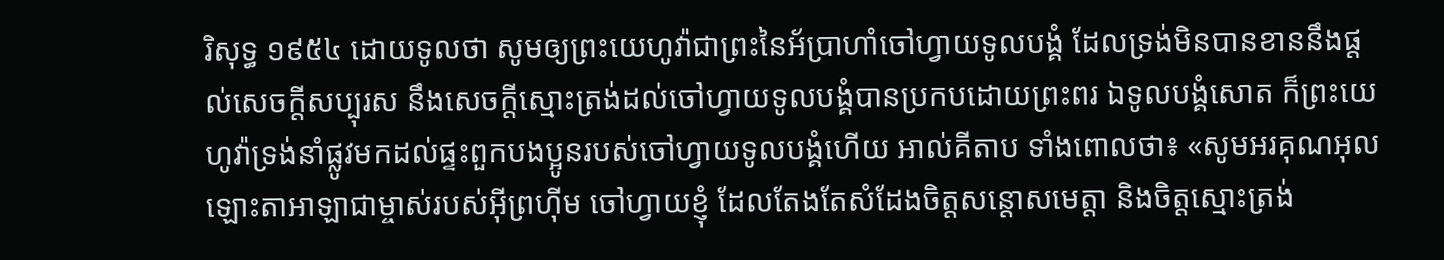រិសុទ្ធ ១៩៥៤ ដោយទូលថា សូមឲ្យព្រះយេហូវ៉ាជាព្រះនៃអ័ប្រាហាំចៅហ្វាយទូលបង្គំ ដែលទ្រង់មិនបានខាននឹងផ្តល់សេចក្ដីសប្បុរស នឹងសេចក្ដីស្មោះត្រង់ដល់ចៅហ្វាយទូលបង្គំបានប្រកបដោយព្រះពរ ឯទូលបង្គំសោត ក៏ព្រះយេហូវ៉ាទ្រង់នាំផ្លូវមកដល់ផ្ទះពួកបងប្អូនរបស់ចៅហ្វាយទូលបង្គំហើយ អាល់គីតាប ទាំងពោលថា៖ «សូមអរគុណអុលឡោះតាអាឡាជាម្ចាស់របស់អ៊ីព្រហ៊ីម ចៅហ្វាយខ្ញុំ ដែលតែងតែសំដែងចិត្តសន្តោសមេត្តា និងចិត្តស្មោះត្រង់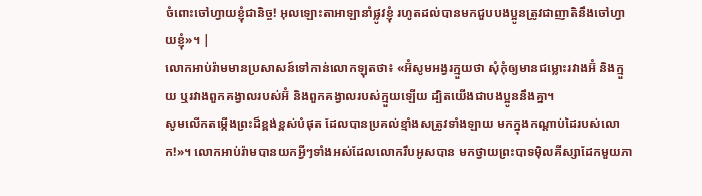ចំពោះចៅហ្វាយខ្ញុំជានិច្ច! អុលឡោះតាអាឡានាំផ្លូវខ្ញុំ រហូតដល់បានមកជួបបងប្អូនត្រូវជាញាតិនឹងចៅហ្វាយខ្ញុំ»។ |
លោកអាប់រ៉ាមមានប្រសាសន៍ទៅកាន់លោកឡុតថា៖ «អ៊ំសូមអង្វរក្មួយថា សុំកុំឲ្យមានជម្លោះរវាងអ៊ំ និងក្មួយ ឬរវាងពួកគង្វាលរបស់អ៊ំ និងពួកគង្វាលរបស់ក្មួយឡើយ ដ្បិតយើងជាបងប្អូននឹងគ្នា។
សូមលើកតម្កើងព្រះដ៏ខ្ពង់ខ្ពស់បំផុត ដែលបានប្រគល់ខ្មាំងសត្រូវទាំងឡាយ មកក្នុងកណ្ដាប់ដៃរបស់លោក!»។ លោកអាប់រ៉ាមបានយកអ្វីៗទាំងអស់ដែលលោករឹបអូសបាន មកថ្វាយព្រះបាទម៉ិលគីស្សាដែកមួយភា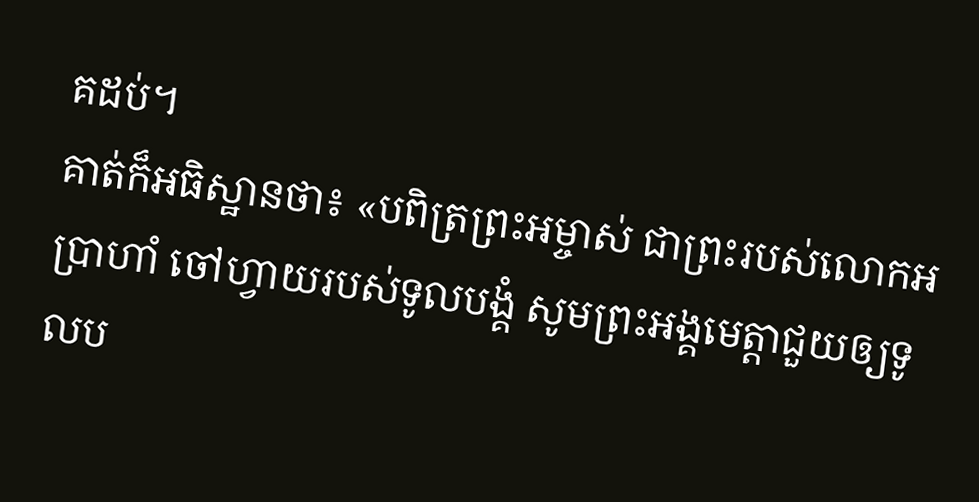គដប់។
គាត់ក៏អធិស្ឋានថា៖ «បពិត្រព្រះអម្ចាស់ ជាព្រះរបស់លោកអប្រាហាំ ចៅហ្វាយរបស់ទូលបង្គំ សូមព្រះអង្គមេត្តាជួយឲ្យទូលប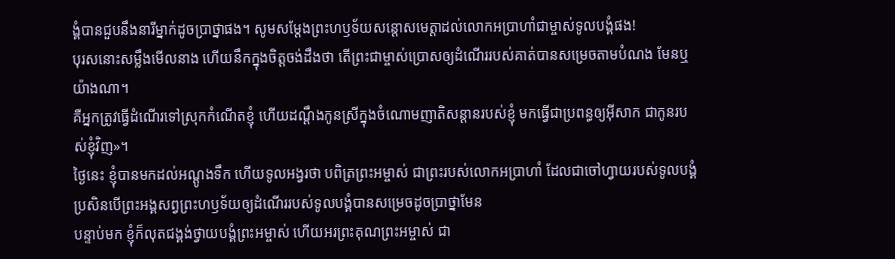ង្គំបានជួបនឹងនារីម្នាក់ដូចប្រាថ្នាផង។ សូមសម្តែងព្រះហឫទ័យសន្តោសមេត្តាដល់លោកអប្រាហាំជាម្ចាស់ទូលបង្គំផង!
បុរសនោះសម្លឹងមើលនាង ហើយនឹកក្នុងចិត្តចង់ដឹងថា តើព្រះជាម្ចាស់ប្រោសឲ្យដំណើររបស់គាត់បានសម្រេចតាមបំណង មែនឬយ៉ាងណា។
គឺអ្នកត្រូវធ្វើដំណើរទៅស្រុកកំណើតខ្ញុំ ហើយដណ្ដឹងកូនស្រីក្នុងចំណោមញាតិសន្ដានរបស់ខ្ញុំ មកធ្វើជាប្រពន្ធឲ្យអ៊ីសាក ជាកូនរបស់ខ្ញុំវិញ»។
ថ្ងៃនេះ ខ្ញុំបានមកដល់អណ្ដូងទឹក ហើយទូលអង្វរថា បពិត្រព្រះអម្ចាស់ ជាព្រះរបស់លោកអប្រាហាំ ដែលជាចៅហ្វាយរបស់ទូលបង្គំ ប្រសិនបើព្រះអង្គសព្វព្រះហឫទ័យឲ្យដំណើររបស់ទូលបង្គំបានសម្រេចដូចប្រាថ្នាមែន
បន្ទាប់មក ខ្ញុំក៏លុតជង្គង់ថ្វាយបង្គំព្រះអម្ចាស់ ហើយអរព្រះគុណព្រះអម្ចាស់ ជា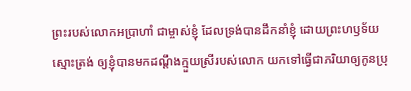ព្រះរបស់លោកអប្រាហាំ ជាម្ចាស់ខ្ញុំ ដែលទ្រង់បានដឹកនាំខ្ញុំ ដោយព្រះហឫទ័យស្មោះត្រង់ ឲ្យខ្ញុំបានមកដណ្ដឹងក្មួយស្រីរបស់លោក យកទៅធ្វើជាភរិយាឲ្យកូនប្រុ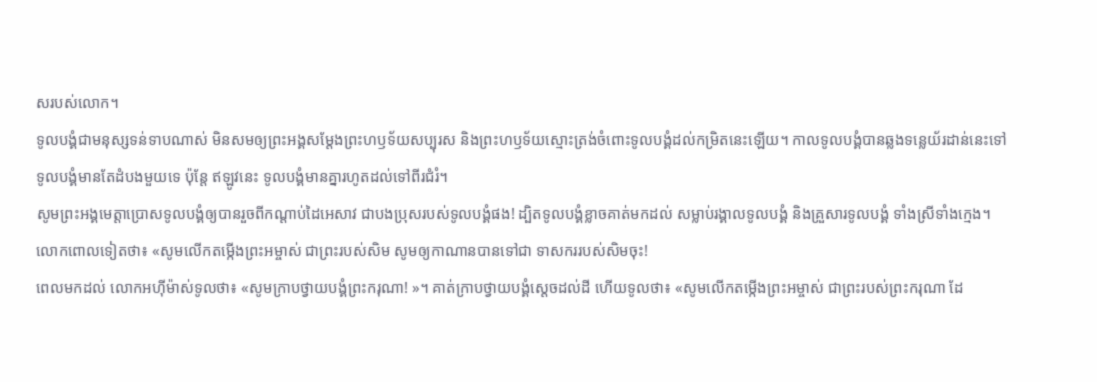សរបស់លោក។
ទូលបង្គំជាមនុស្សទន់ទាបណាស់ មិនសមឲ្យព្រះអង្គសម្តែងព្រះហឫទ័យសប្បុរស និងព្រះហឫទ័យស្មោះត្រង់ចំពោះទូលបង្គំដល់កម្រិតនេះឡើយ។ កាលទូលបង្គំបានឆ្លងទន្លេយ័រដាន់នេះទៅ ទូលបង្គំមានតែដំបងមួយទេ ប៉ុន្តែ ឥឡូវនេះ ទូលបង្គំមានគ្នារហូតដល់ទៅពីរជំរំ។
សូមព្រះអង្គមេត្តាប្រោសទូលបង្គំឲ្យបានរួចពីកណ្ដាប់ដៃអេសាវ ជាបងប្រុសរបស់ទូលបង្គំផង! ដ្បិតទូលបង្គំខ្លាចគាត់មកដល់ សម្លាប់រង្គាលទូលបង្គំ និងគ្រួសារទូលបង្គំ ទាំងស្រីទាំងក្មេង។
លោកពោលទៀតថា៖ «សូមលើកតម្កើងព្រះអម្ចាស់ ជាព្រះរបស់សិម សូមឲ្យកាណានបានទៅជា ទាសកររបស់សិមចុះ!
ពេលមកដល់ លោកអហ៊ីម៉ាស់ទូលថា៖ «សូមក្រាបថ្វាយបង្គំព្រះករុណា! »។ គាត់ក្រាបថ្វាយបង្គំស្ដេចដល់ដី ហើយទូលថា៖ «សូមលើកតម្កើងព្រះអម្ចាស់ ជាព្រះរបស់ព្រះករុណា ដែ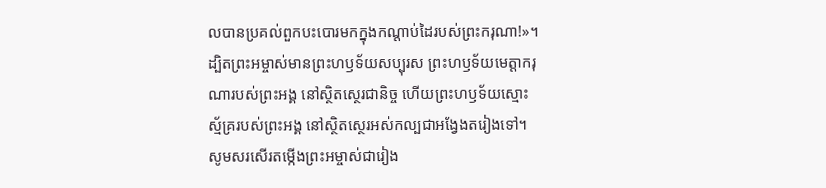លបានប្រគល់ពួកបះបោរមកក្នុងកណ្ដាប់ដៃរបស់ព្រះករុណា!»។
ដ្បិតព្រះអម្ចាស់មានព្រះហឫទ័យសប្បុរស ព្រះហឫទ័យមេត្តាករុណារបស់ព្រះអង្គ នៅស្ថិតស្ថេរជានិច្ច ហើយព្រះហឫទ័យស្មោះស្ម័គ្ររបស់ព្រះអង្គ នៅស្ថិតស្ថេរអស់កល្បជាអង្វែងតរៀងទៅ។
សូមសរសើរតម្កើងព្រះអម្ចាស់ជារៀង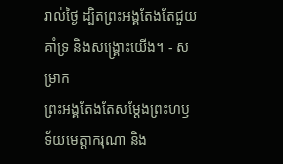រាល់ថ្ងៃ ដ្បិតព្រះអង្គតែងតែជួយគាំទ្រ និងសង្គ្រោះយើង។ - សម្រាក
ព្រះអង្គតែងតែសម្តែងព្រះហឫទ័យមេត្តាករុណា និង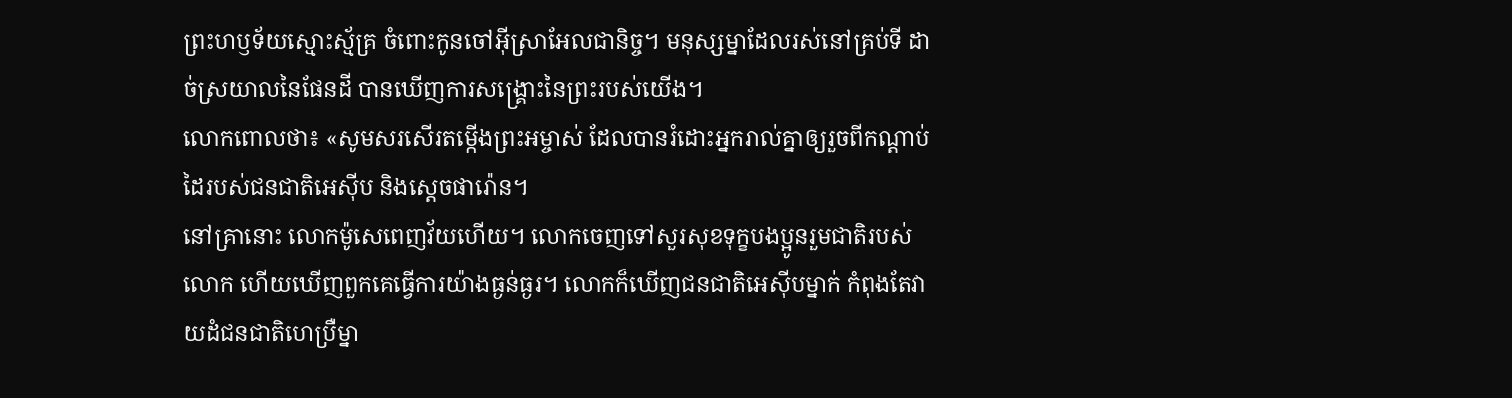ព្រះហឫទ័យស្មោះស្ម័គ្រ ចំពោះកូនចៅអ៊ីស្រាអែលជានិច្ច។ មនុស្សម្នាដែលរស់នៅគ្រប់ទី ដាច់ស្រយាលនៃផែនដី បានឃើញការសង្គ្រោះនៃព្រះរបស់យើង។
លោកពោលថា៖ «សូមសរសើរតម្កើងព្រះអម្ចាស់ ដែលបានរំដោះអ្នករាល់គ្នាឲ្យរួចពីកណ្ដាប់ដៃរបស់ជនជាតិអេស៊ីប និងស្ដេចផារ៉ោន។
នៅគ្រានោះ លោកម៉ូសេពេញវ័យហើយ។ លោកចេញទៅសួរសុខទុក្ខបងប្អូនរួមជាតិរបស់លោក ហើយឃើញពួកគេធ្វើការយ៉ាងធ្ងន់ធ្ងរ។ លោកក៏ឃើញជនជាតិអេស៊ីបម្នាក់ កំពុងតែវាយដំជនជាតិហេប្រឺម្នា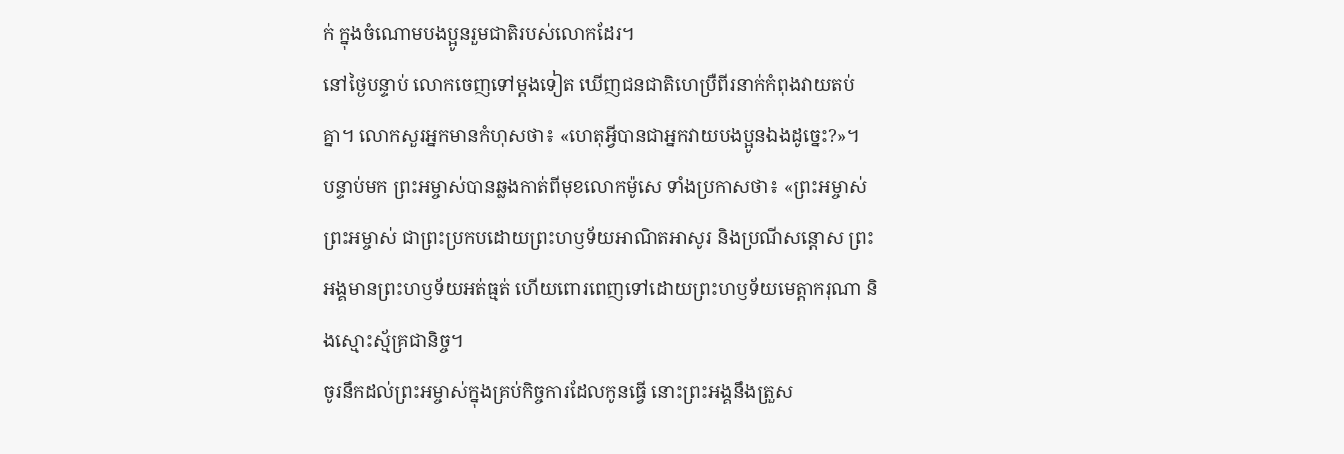ក់ ក្នុងចំណោមបងប្អូនរួមជាតិរបស់លោកដែរ។
នៅថ្ងៃបន្ទាប់ លោកចេញទៅម្ដងទៀត ឃើញជនជាតិហេប្រឺពីរនាក់កំពុងវាយតប់គ្នា។ លោកសួរអ្នកមានកំហុសថា៖ «ហេតុអ្វីបានជាអ្នកវាយបងប្អូនឯងដូច្នេះ?»។
បន្ទាប់មក ព្រះអម្ចាស់បានឆ្លងកាត់ពីមុខលោកម៉ូសេ ទាំងប្រកាសថា៖ «ព្រះអម្ចាស់ ព្រះអម្ចាស់ ជាព្រះប្រកបដោយព្រះហឫទ័យអាណិតអាសូរ និងប្រណីសន្ដោស ព្រះអង្គមានព្រះហឫទ័យអត់ធ្មត់ ហើយពោរពេញទៅដោយព្រះហឫទ័យមេត្តាករុណា និងស្មោះស្ម័គ្រជានិច្ច។
ចូរនឹកដល់ព្រះអម្ចាស់ក្នុងគ្រប់កិច្ចការដែលកូនធ្វើ នោះព្រះអង្គនឹងត្រួស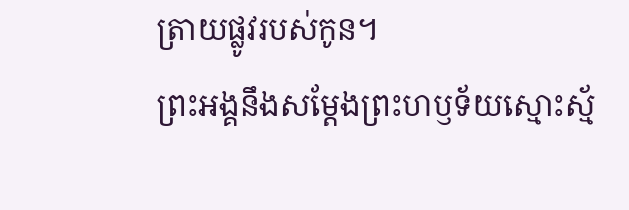ត្រាយផ្លូវរបស់កូន។
ព្រះអង្គនឹងសម្តែងព្រះហឫទ័យស្មោះស្ម័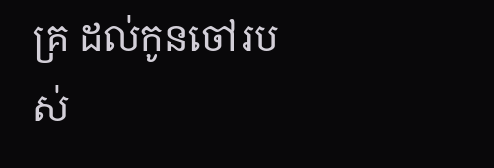គ្រ ដល់កូនចៅរបស់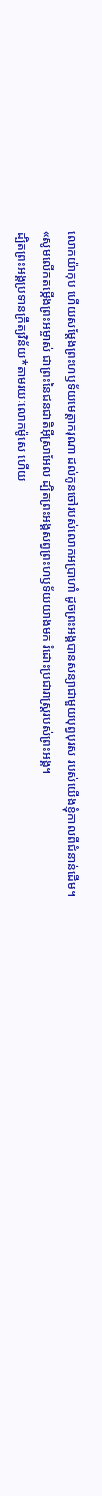លោកយ៉ាកុប ហើយសម្តែងព្រះហឫទ័យមេត្តាករុណា ដល់កូនចៅរបស់លោកអប្រាហាំ ដូចព្រះអង្គបានសន្យាជាមួយបុព្វបុរស របស់យើងខ្ញុំកាលពីជំនាន់ដើម។
«សូមលើកតម្កើងព្រះអម្ចាស់ ជាព្រះនៃជនជាតិអ៊ីស្រាអែល ដ្បិតព្រះអង្គសព្វព្រះហឫទ័យយាងមក រំដោះប្រជារាស្ត្ររបស់ព្រះអង្គ។
ដ្បិតព្រះអង្គប្រទានក្រឹត្យវិន័យ*តាមរយៈលោកម៉ូសេ ហើយ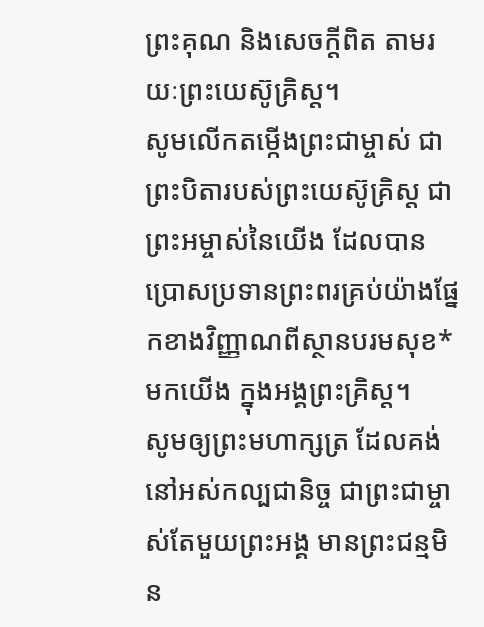ព្រះគុណ និងសេចក្ដីពិត តាមរយៈព្រះយេស៊ូគ្រិស្ត។
សូមលើកតម្កើងព្រះជាម្ចាស់ ជាព្រះបិតារបស់ព្រះយេស៊ូគ្រិស្ត ជាព្រះអម្ចាស់នៃយើង ដែលបានប្រោសប្រទានព្រះពរគ្រប់យ៉ាងផ្នែកខាងវិញ្ញាណពីស្ថានបរមសុខ*មកយើង ក្នុងអង្គព្រះគ្រិស្ត។
សូមឲ្យព្រះមហាក្សត្រ ដែលគង់នៅអស់កល្បជានិច្ច ជាព្រះជាម្ចាស់តែមួយព្រះអង្គ មានព្រះជន្មមិន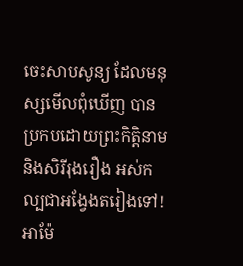ចេះសាបសូន្យ ដែលមនុស្សមើលពុំឃើញ បានប្រកបដោយព្រះកិត្តិនាម និងសិរីរុងរឿង អស់កល្បជាអង្វែងតរៀងទៅ! អាម៉ែ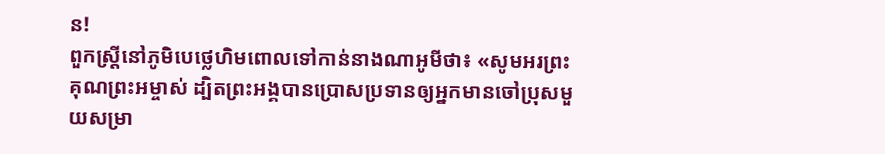ន!
ពួកស្ត្រីនៅភូមិបេថ្លេហិមពោលទៅកាន់នាងណាអូមីថា៖ «សូមអរព្រះគុណព្រះអម្ចាស់ ដ្បិតព្រះអង្គបានប្រោសប្រទានឲ្យអ្នកមានចៅប្រុសមួយសម្រា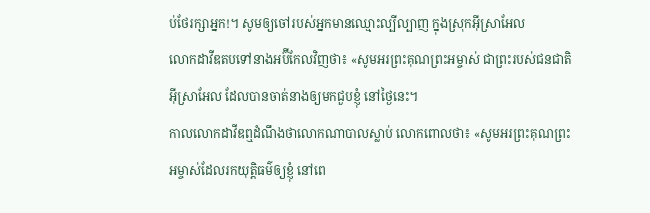ប់ថែរក្សាអ្នក!។ សូមឲ្យចៅរបស់អ្នកមានឈ្មោះល្បីល្បាញ ក្នុងស្រុកអ៊ីស្រាអែល
លោកដាវីឌតបទៅនាងអប៊ីកែលវិញថា៖ «សូមអរព្រះគុណព្រះអម្ចាស់ ជាព្រះរបស់ជនជាតិអ៊ីស្រាអែល ដែលបានចាត់នាងឲ្យមកជួបខ្ញុំ នៅថ្ងៃនេះ។
កាលលោកដាវីឌឮដំណឹងថាលោកណាបាលស្លាប់ លោកពោលថា៖ «សូមអរព្រះគុណព្រះអម្ចាស់ដែលរកយុត្តិធម៌ឲ្យខ្ញុំ នៅពេ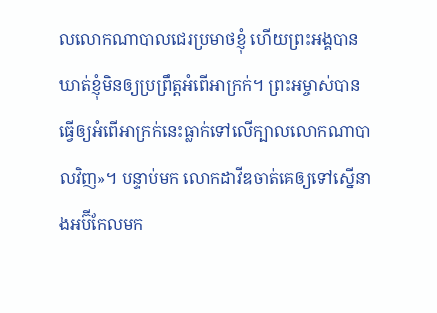លលោកណាបាលជេរប្រមាថខ្ញុំ ហើយព្រះអង្គបានឃាត់ខ្ញុំមិនឲ្យប្រព្រឹត្តអំពើអាក្រក់។ ព្រះអម្ចាស់បានធ្វើឲ្យអំពើអាក្រក់នេះធ្លាក់ទៅលើក្បាលលោកណាបាលវិញ»។ បន្ទាប់មក លោកដាវីឌចាត់គេឲ្យទៅស្នើនាងអប៊ីកែលមក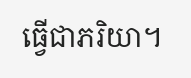ធ្វើជាភរិយា។